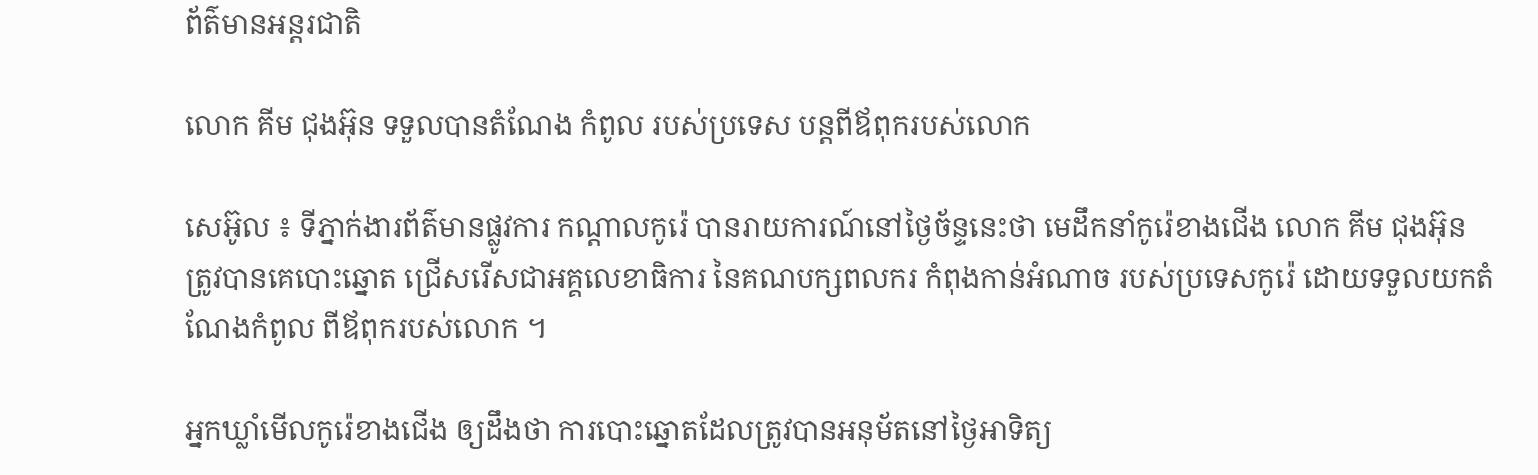ព័ត៌មានអន្តរជាតិ

លោក គីម ជុងអ៊ុន ទទួលបានតំណែង កំពូល របស់ប្រទេស បន្ដពីឪពុករបស់លោក

សេអ៊ូល ៖ ទីភ្នាក់ងារព័ត៌មានផ្លូវការ កណ្តាលកូរ៉េ បានរាយការណ៍នៅថ្ងៃច័ន្ទនេះថា មេដឹកនាំកូរ៉េខាងជើង លោក គីម ជុងអ៊ុន ត្រូវបានគេបោះឆ្នោត ជ្រើសរើសជាអគ្គលេខាធិការ នៃគណបក្សពលករ កំពុងកាន់អំណាច របស់ប្រទេសកូរ៉េ ដោយទទួលយកតំណែងកំពូល ពីឪពុករបស់លោក ។

អ្នកឃ្លាំមើលកូរ៉េខាងជើង ឲ្យដឹងថា ការបោះឆ្នោតដែលត្រូវបានអនុម័តនៅថ្ងៃអាទិត្យ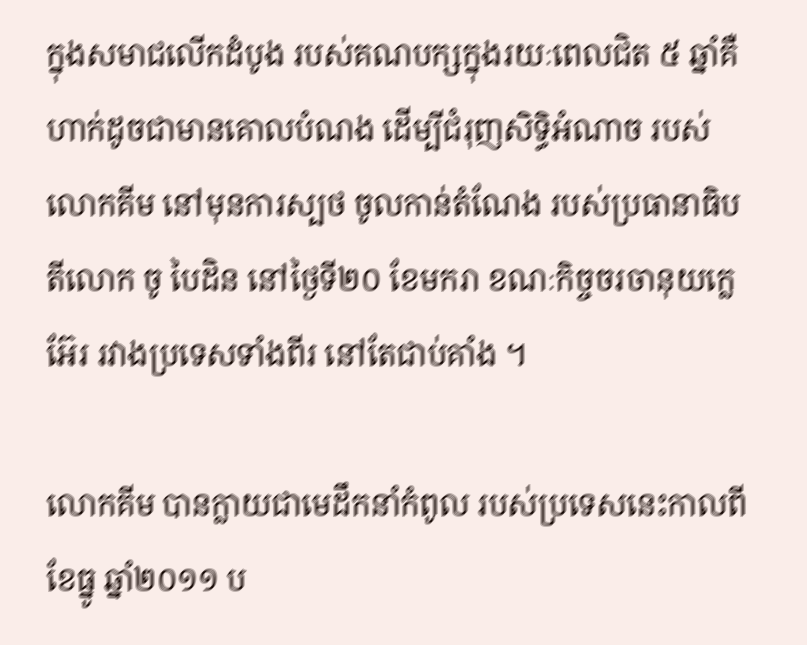ក្នុងសមាជលើកដំបូង របស់គណបក្សក្នុងរយៈពេលជិត ៥ ឆ្នាំគឺ ហាក់ដូចជាមានគោលបំណង ដើម្បីជំរុញសិទ្ធិអំណាច របស់លោកគីម នៅមុនការស្បថ ចូលកាន់តំណែង របស់ប្រធានាធិបតីលោក ចូ បៃដិន នៅថ្ងៃទី២០ ខែមករា ខណៈកិច្ចចរចានុយក្លេអ៊ែរ រវាងប្រទេសទាំងពីរ នៅតែជាប់គាំង ។

លោកគីម បានក្លាយជាមេដឹកនាំកំពូល របស់ប្រទេសនេះកាលពីខែធ្នូ ឆ្នាំ២០១១ ប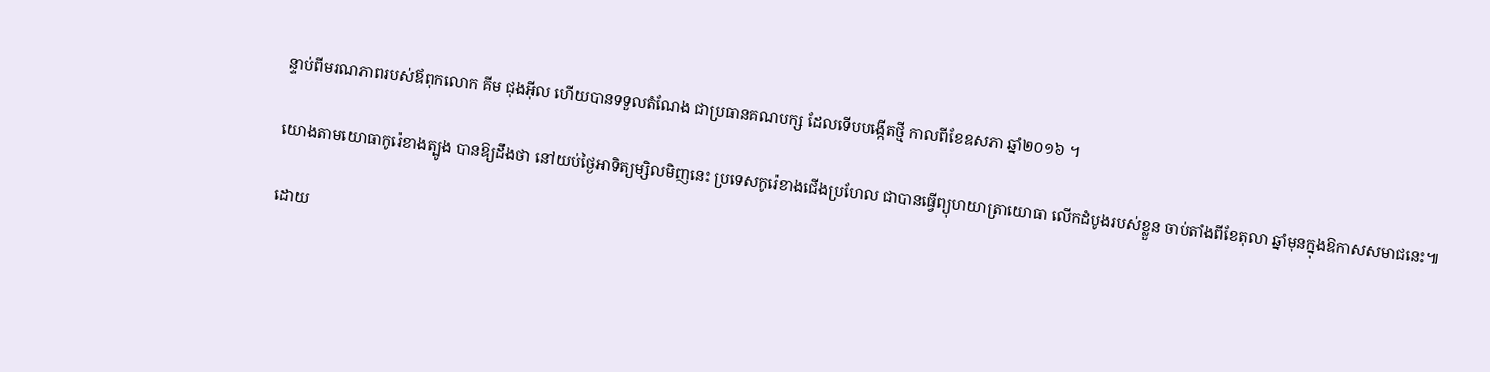ន្ទាប់ពីមរណភាពរបស់ឪពុកលោក គីម ជុងអ៊ីល ហើយបានទទួលតំណែង ជាប្រធានគណបក្ស ដែលទើបបង្កើតថ្មី កាលពីខែឧសភា ឆ្នាំ២០១៦ ។

យោងតាមយោធាកូរ៉េខាងត្បូង បានឱ្យដឹងថា នៅយប់ថ្ងៃអាទិត្យម្សិលមិញនេះ ប្រទេសកូរ៉េខាងជើងប្រហែល ជាបានធ្វើព្យុហយាត្រាយោធា លើកដំបូងរបស់ខ្លួន ចាប់តាំងពីខែតុលា ឆ្នាំមុនក្នុងឱកាសសមាជនេះ៕

ដោយ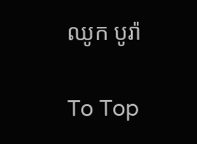ឈូក បូរ៉ា

To Top